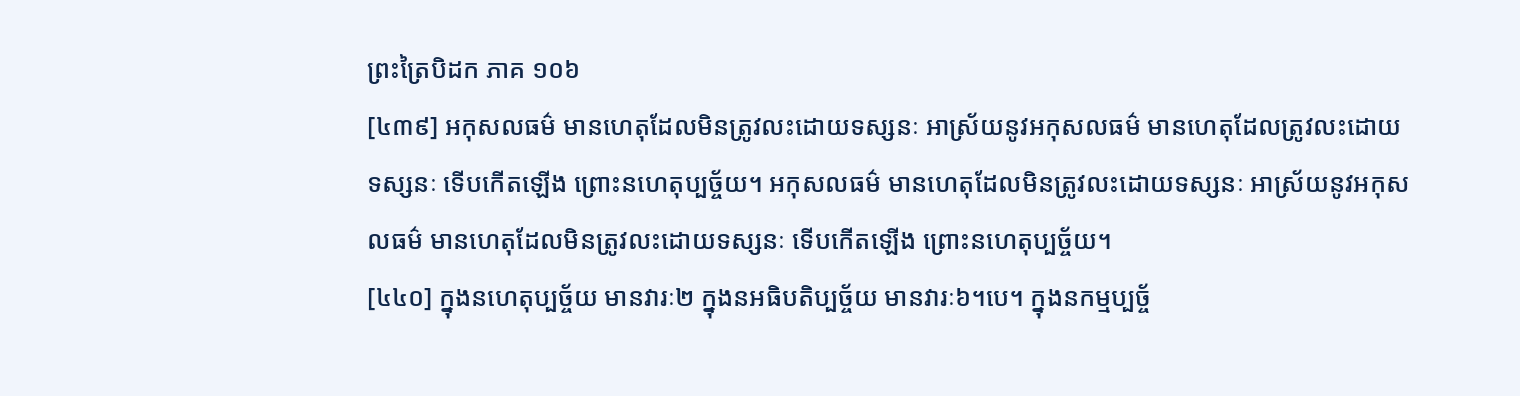ព្រះត្រៃបិដក ភាគ ១០៦
[៤៣៩] អកុសលធម៌ មានហេតុដែលមិនត្រូវលះដោយទស្សនៈ អាស្រ័យនូវអកុសលធម៌ មានហេតុដែលត្រូវលះដោយទស្សនៈ ទើបកើតឡើង ព្រោះនហេតុប្បច្ច័យ។ អកុសលធម៌ មានហេតុដែលមិនត្រូវលះដោយទស្សនៈ អាស្រ័យនូវអកុសលធម៌ មានហេតុដែលមិនត្រូវលះដោយទស្សនៈ ទើបកើតឡើង ព្រោះនហេតុប្បច្ច័យ។
[៤៤០] ក្នុងនហេតុប្បច្ច័យ មានវារៈ២ ក្នុងនអធិបតិប្បច្ច័យ មានវារៈ៦។បេ។ ក្នុងនកម្មប្បច្ច័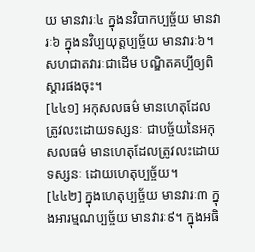យ មានវារៈ៤ ក្នុងនវិបាកប្បច្ច័យ មានវារៈ៦ ក្នុងនវិប្បយុត្តប្បច្ច័យ មានវារៈ៦។
សហជាតវារៈជាដើម បណ្ឌិតគប្បីឲ្យពិស្តារផងចុះ។
[៤៤១] អកុសលធម៌ មានហេតុដែលត្រូវលះដោយទស្សនៈ ជាបច្ច័យនៃអកុសលធម៌ មានហេតុដែលត្រូវលះដោយទស្សនៈ ដោយហេតុប្បច្ច័យ។
[៤៤២] ក្នុងហេតុប្បច្ច័យ មានវារៈ៣ ក្នុងអារម្មណប្បច្ច័យ មានវារៈ៩។ ក្នុងអធិ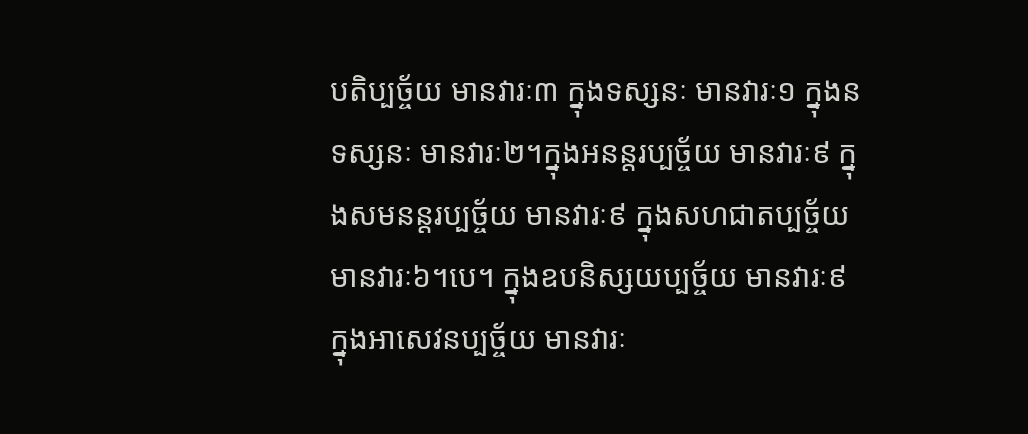បតិប្បច្ច័យ មានវារៈ៣ ក្នុងទស្សនៈ មានវារៈ១ ក្នុងនទស្សនៈ មានវារៈ២។ក្នុងអនន្តរប្បច្ច័យ មានវារៈ៩ ក្នុងសមនន្តរប្បច្ច័យ មានវារៈ៩ ក្នុងសហជាតប្បច្ច័យ មានវារៈ៦។បេ។ ក្នុងឧបនិស្សយប្បច្ច័យ មានវារៈ៩ ក្នុងអាសេវនប្បច្ច័យ មានវារៈ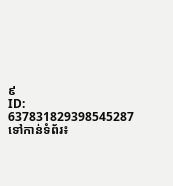៩
ID: 637831829398545287
ទៅកាន់ទំព័រ៖